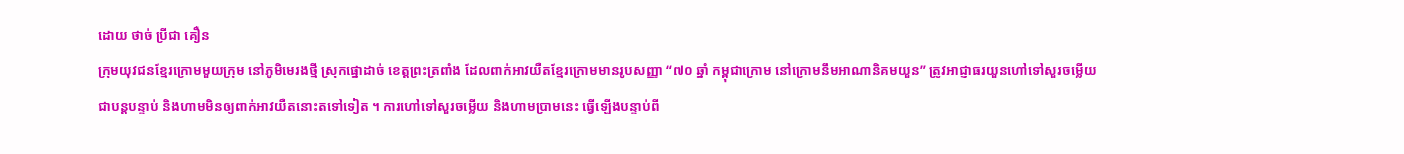ដោយ ថាច់ ប្រីជា គឿន
ក្រុមយុវជនខ្មែរក្រោមមួយក្រុម នៅភូមិមេរងថ្មី ស្រុកផ្នោដាច់ ខេត្តព្រះត្រពាំង ដែលពាក់អាវយឺតខ្មែរក្រោមមានរូបសញ្ញា “៧០ ឆ្នាំ កម្ពុជាក្រោម នៅក្រោមនឹមអាណានិគមយួន” ត្រូវអាជ្ញាធរយួនហៅទៅសួរចម្លើយជាបន្តបន្ទាប់ និងហាមមិនឲ្យពាក់អាវយឺតនោះតទៅទៀត ។ ការហៅទៅសួរចម្លើយ និងហាមប្រាមនេះ ធ្វើឡើងបន្ទាប់ពី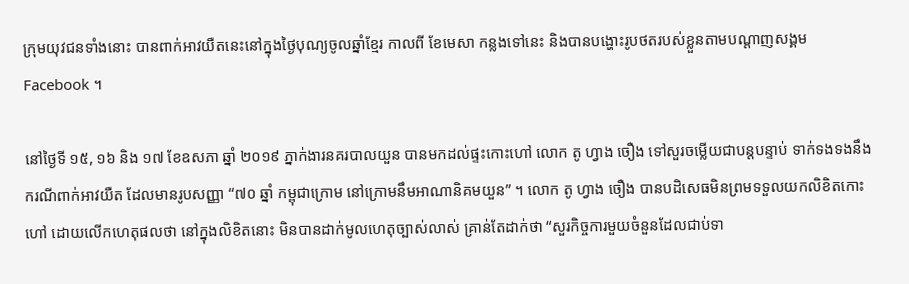ក្រុមយុវជនទាំងនោះ បានពាក់អាវយឺតនេះនៅក្នុងថ្ងៃបុណ្យចូលឆ្នាំខ្មែរ កាលពី ខែមេសា កន្លងទៅនេះ និងបានបង្ហោះរូបថតរបស់ខ្លួនតាមបណ្ដាញសង្គម Facebook ។

នៅថ្ងៃទី ១៥, ១៦ និង ១៧ ខែឧសភា ឆ្នាំ ២០១៩ ភ្នាក់ងារនគរបាលយួន បានមកដល់ផ្ទះកោះហៅ លោក តូ ហ្វាង ចឿង ទៅសួរចម្លើយជាបន្តបន្ទាប់ ទាក់ទងទងនឹងករណីពាក់អាវយឺត ដែលមានរូបសញ្ញា “៧០ ឆ្នាំ កម្ពុជាក្រោម នៅក្រោមនឹមអាណានិគមយួន” ។ លោក តូ ហ្វាង ចឿង បានបដិសេធមិនព្រមទទួលយកលិខិតកោះហៅ ដោយលើកហេតុផលថា នៅក្នុងលិខិតនោះ មិនបានដាក់មូលហេតុច្បាស់លាស់ គ្រាន់តែដាក់ថា “សួរកិច្ចការមួយចំនួនដែលជាប់ទា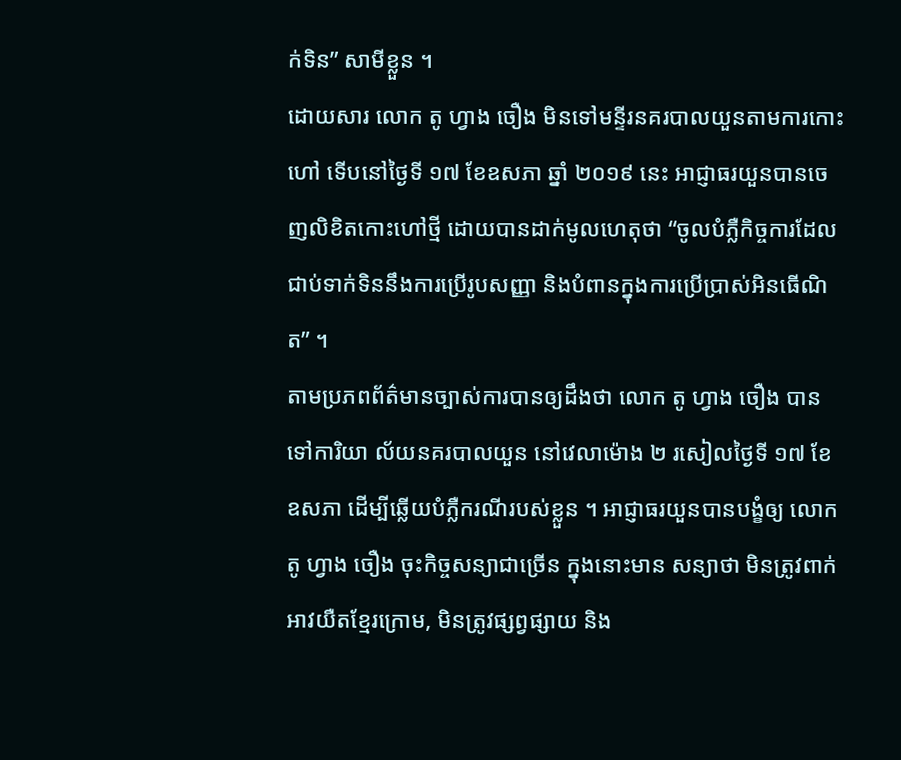ក់ទិន” សាមីខ្លួន ។
ដោយសារ លោក តូ ហ្វាង ចឿង មិនទៅមន្ទីរនគរបាលយួនតាមការកោះហៅ ទើបនៅថ្ងៃទី ១៧ ខែឧសភា ឆ្នាំ ២០១៩ នេះ អាជ្ញាធរយួនបានចេញលិខិតកោះហៅថ្មី ដោយបានដាក់មូលហេតុថា “ចូលបំភ្លឺកិច្ចការដែលជាប់ទាក់ទិននឹងការប្រើរូបសញ្ញា និងបំពានក្នុងការប្រើប្រាស់អិនធើណិត” ។
តាមប្រភពព័ត៌មានច្បាស់ការបានឲ្យដឹងថា លោក តូ ហ្វាង ចឿង បានទៅការិយា ល័យនគរបាលយួន នៅវេលាម៉ោង ២ រសៀលថ្ងៃទី ១៧ ខែឧសភា ដើម្បីឆ្លើយបំភ្លឺករណីរបស់ខ្លួន ។ អាជ្ញាធរយួនបានបង្ខំឲ្យ លោក តូ ហ្វាង ចឿង ចុះកិច្ចសន្យាជាច្រើន ក្នុងនោះមាន សន្យាថា មិនត្រូវពាក់អាវយឺតខ្មែរក្រោម, មិនត្រូវផ្សព្វផ្សាយ និង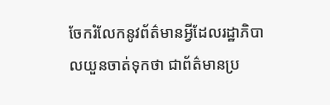ចែករំលែកនូវព័ត៌មានអ្វីដែលរដ្ឋាភិបាលយួនចាត់ទុកថា ជាព័ត៌មានប្រ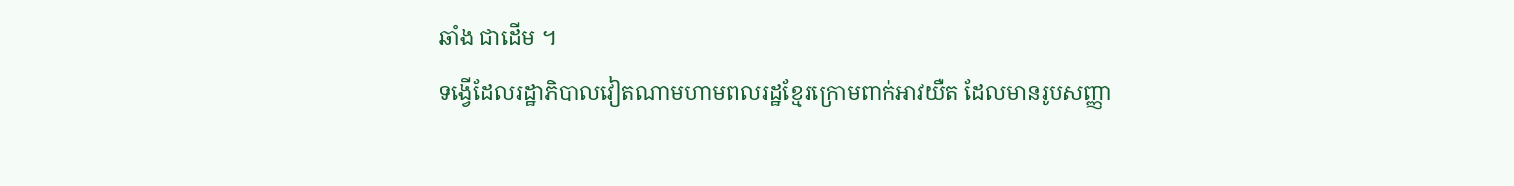ឆាំង ជាដើម ។
ទង្វើដែលរដ្ឋាភិបាលវៀតណាមហាមពលរដ្ឋខ្មែរក្រោមពាក់អាវយឺត ដែលមានរូបសញ្ញា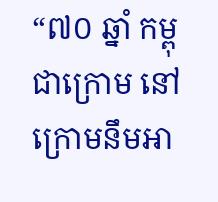“៧០ ឆ្នាំ កម្ពុជាក្រោម នៅក្រោមនឹមអា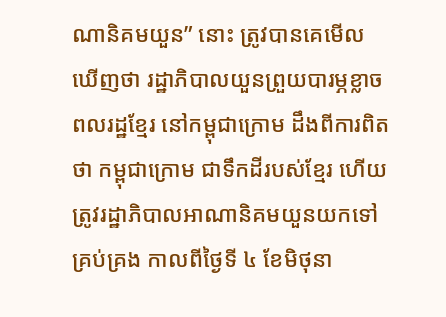ណានិគមយួន” នោះ ត្រូវបានគេមើលឃើញថា រដ្ឋាភិបាលយួនព្រួយបារម្ភខ្លាចពលរដ្ឋខ្មែរ នៅកម្ពុជាក្រោម ដឹងពីការពិតថា កម្ពុជាក្រោម ជាទឹកដីរបស់ខ្មែរ ហើយត្រូវរដ្ឋាភិបាលអាណានិគមយួនយកទៅគ្រប់គ្រង កាលពីថ្ងៃទី ៤ ខែមិថុនា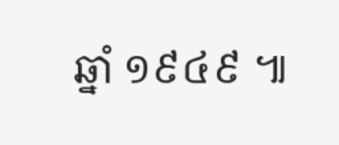ឆ្នាំ ១៩៤៩ ៕